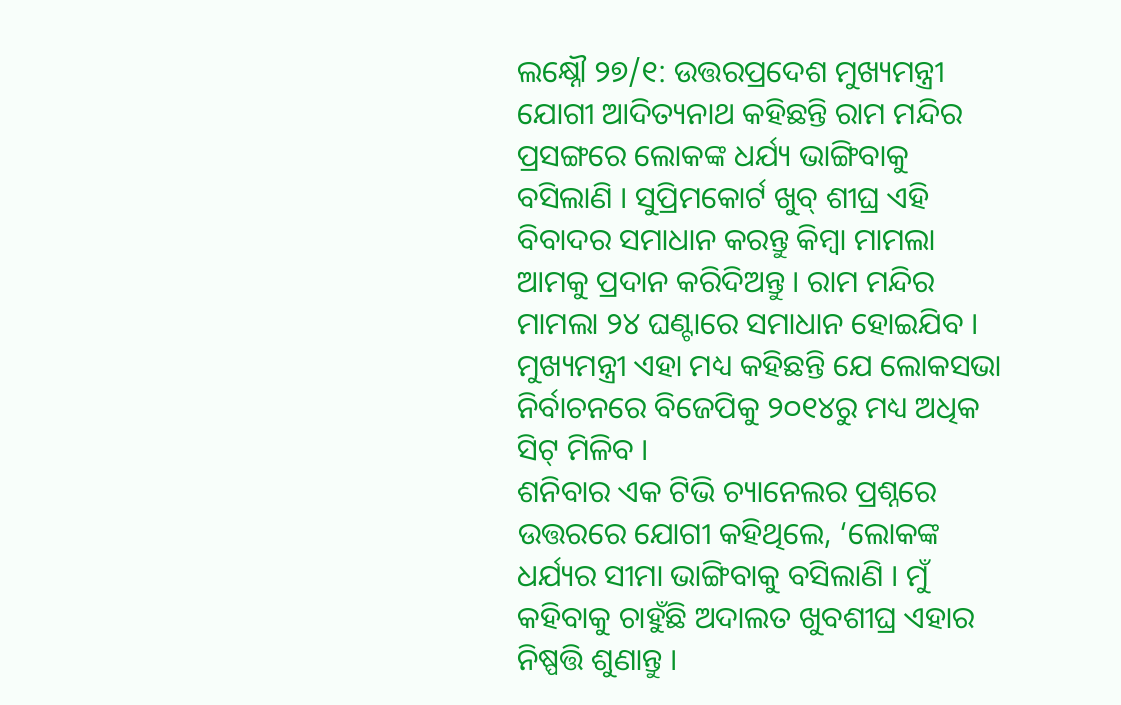ଲକ୍ଷ୍ନୌ ୨୭/୧: ଉତ୍ତରପ୍ରଦେଶ ମୁଖ୍ୟମନ୍ତ୍ରୀ ଯୋଗୀ ଆଦିତ୍ୟନାଥ କହିଛନ୍ତି ରାମ ମନ୍ଦିର ପ୍ରସଙ୍ଗରେ ଲୋକଙ୍କ ଧର୍ଯ୍ୟ ଭାଙ୍ଗିବାକୁ ବସିଲାଣି । ସୁପ୍ରିମକୋର୍ଟ ଖୁବ୍ ଶୀଘ୍ର ଏହି ବିବାଦର ସମାଧାନ କରନ୍ତୁ କିମ୍ବା ମାମଲା ଆମକୁ ପ୍ରଦାନ କରିଦିଅନ୍ତୁ । ରାମ ମନ୍ଦିର ମାମଲା ୨୪ ଘଣ୍ଟାରେ ସମାଧାନ ହୋଇଯିବ । ମୁଖ୍ୟମନ୍ତ୍ରୀ ଏହା ମଧ୍ୟ କହିଛନ୍ତି ଯେ ଲୋକସଭା ନିର୍ବାଚନରେ ବିଜେପିକୁ ୨୦୧୪ରୁ ମଧ୍ୟ ଅଧିକ ସିଟ୍ ମିଳିବ ।
ଶନିବାର ଏକ ଟିଭି ଚ୍ୟାନେଲର ପ୍ରଶ୍ନରେ ଉତ୍ତରରେ ଯୋଗୀ କହିଥିଲେ, ‘ଲୋକଙ୍କ ଧର୍ଯ୍ୟର ସୀମା ଭାଙ୍ଗିବାକୁ ବସିଲାଣି । ମୁଁ କହିବାକୁ ଚାହୁଁଛି ଅଦାଲତ ଖୁବଶୀଘ୍ର ଏହାର ନିଷ୍ପତ୍ତି ଶୁଣାନ୍ତୁ ।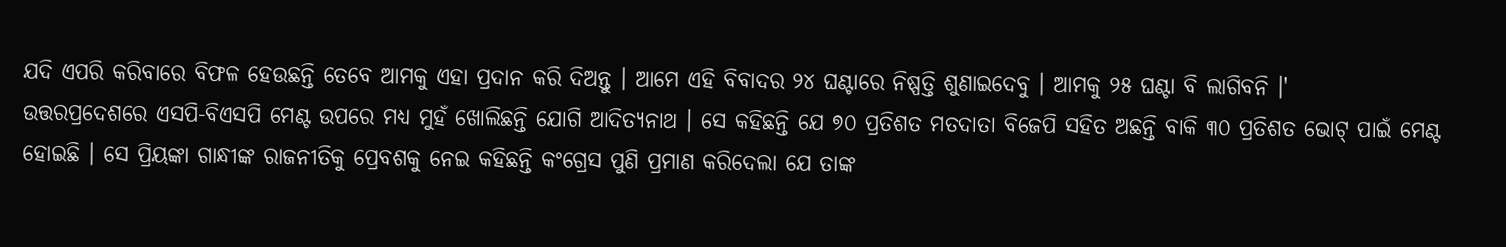ଯଦି ଏପରି କରିବାରେ ବିଫଳ ହେଉଛନ୍ତି ତେବେ ଆମକୁ ଏହା ପ୍ରଦାନ କରି ଦିଅନ୍ତୁ । ଆମେ ଏହି ବିବାଦର ୨୪ ଘଣ୍ଟାରେ ନିଷ୍ପତ୍ତି ଶୁଣାଇଦେବୁ । ଆମକୁ ୨୫ ଘଣ୍ଟା ବି ଲାଗିବନି ।'
ଉତ୍ତରପ୍ରଦେଶରେ ଏସପି-ବିଏସପି ମେଣ୍ଟ ଉପରେ ମଧ୍ୟ ମୁହଁ ଖୋଲିଛନ୍ତି ଯୋଗି ଆଦିତ୍ୟନାଥ । ସେ କହିଛନ୍ତି ଯେ ୭୦ ପ୍ରତିଶତ ମତଦାତା ବିଜେପି ସହିତ ଅଛନ୍ତି ବାକି ୩୦ ପ୍ରତିଶତ ଭୋଟ୍ ପାଇଁ ମେଣ୍ଟ ହୋଇଛି । ସେ ପ୍ରିୟଙ୍କା ଗାନ୍ଧୀଙ୍କ ରାଜନୀତିକୁ ପ୍ରେବଶକୁ ନେଇ କହିଛନ୍ତି କଂଗ୍ରେସ ପୁଣି ପ୍ରମାଣ କରିଦେଲା ଯେ ତାଙ୍କ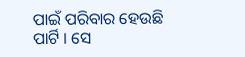ପାଇଁ ପରିବାର ହେଉଛି ପାର୍ଟି । ସେ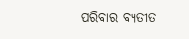ପରିବାର ବ୍ୟତୀତ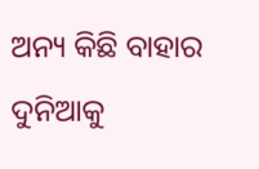ଅନ୍ୟ କିଛି ବାହାର ଦୁନିଆକୁ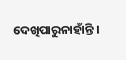ଦେଖିପାରୁନାହାଁନ୍ତି ।